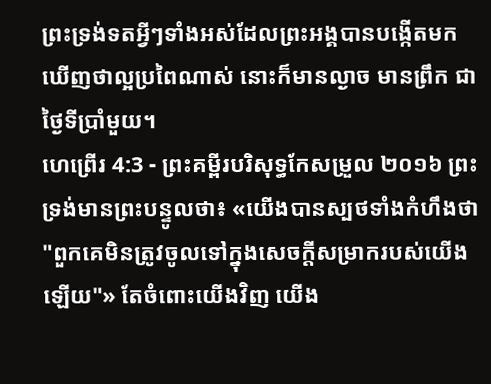ព្រះទ្រង់ទតអ្វីៗទាំងអស់ដែលព្រះអង្គបានបង្កើតមក ឃើញថាល្អប្រពៃណាស់ នោះក៏មានល្ងាច មានព្រឹក ជាថ្ងៃទីប្រាំមួយ។
ហេព្រើរ 4:3 - ព្រះគម្ពីរបរិសុទ្ធកែសម្រួល ២០១៦ ព្រះទ្រង់មានព្រះបន្ទូលថា៖ «យើងបានស្បថទាំងកំហឹងថា "ពួកគេមិនត្រូវចូលទៅក្នុងសេចក្ដីសម្រាករបស់យើងឡើយ"» តែចំពោះយើងវិញ យើង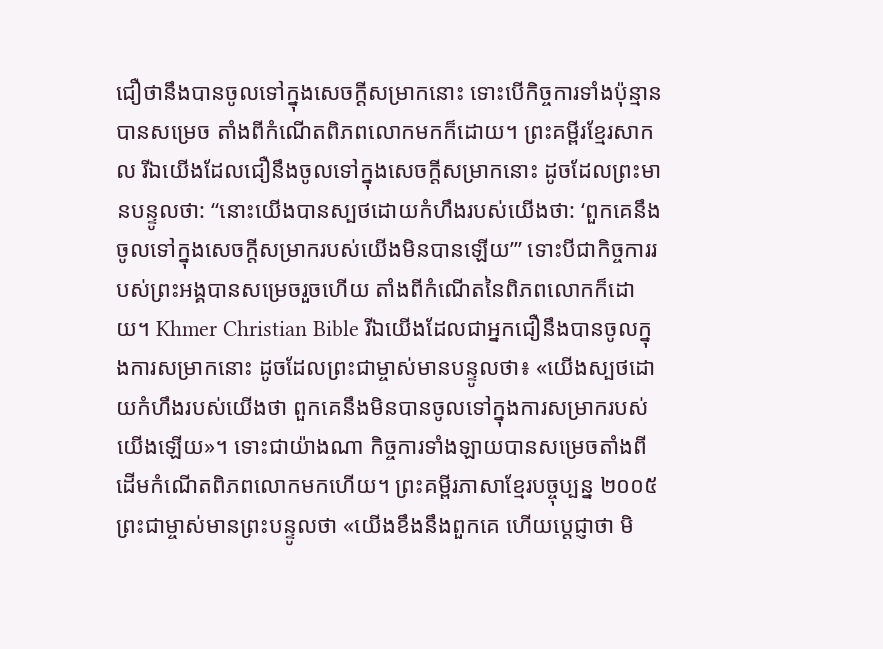ជឿថានឹងបានចូលទៅក្នុងសេចក្ដីសម្រាកនោះ ទោះបើកិច្ចការទាំងប៉ុន្មានបានសម្រេច តាំងពីកំណើតពិភពលោកមកក៏ដោយ។ ព្រះគម្ពីរខ្មែរសាកល រីឯយើងដែលជឿនឹងចូលទៅក្នុងសេចក្ដីសម្រាកនោះ ដូចដែលព្រះមានបន្ទូលថា: “នោះយើងបានស្បថដោយកំហឹងរបស់យើងថា: ‘ពួកគេនឹងចូលទៅក្នុងសេចក្ដីសម្រាករបស់យើងមិនបានឡើយ’” ទោះបីជាកិច្ចការរបស់ព្រះអង្គបានសម្រេចរួចហើយ តាំងពីកំណើតនៃពិភពលោកក៏ដោយ។ Khmer Christian Bible រីឯយើងដែលជាអ្នកជឿនឹងបានចូលក្នុងការសម្រាកនោះ ដូចដែលព្រះជាម្ចាស់មានបន្ទូលថា៖ «យើងស្បថដោយកំហឹងរបស់យើងថា ពួកគេនឹងមិនបានចូលទៅក្នុងការសម្រាករបស់យើងឡើយ»។ ទោះជាយ៉ាងណា កិច្ចការទាំងឡាយបានសម្រេចតាំងពីដើមកំណើតពិភពលោកមកហើយ។ ព្រះគម្ពីរភាសាខ្មែរបច្ចុប្បន្ន ២០០៥ ព្រះជាម្ចាស់មានព្រះបន្ទូលថា «យើងខឹងនឹងពួកគេ ហើយប្ដេជ្ញាថា មិ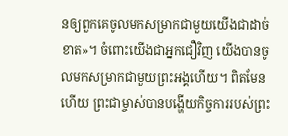នឲ្យពួកគេចូលមកសម្រាកជាមួយយើងជាដាច់ខាត»។ ចំពោះយើងជាអ្នកជឿវិញ យើងបានចូលមកសម្រាកជាមួយព្រះអង្គហើយ។ ពិតមែនហើយ ព្រះជាម្ចាស់បានបង្ហើយកិច្ចការរបស់ព្រះ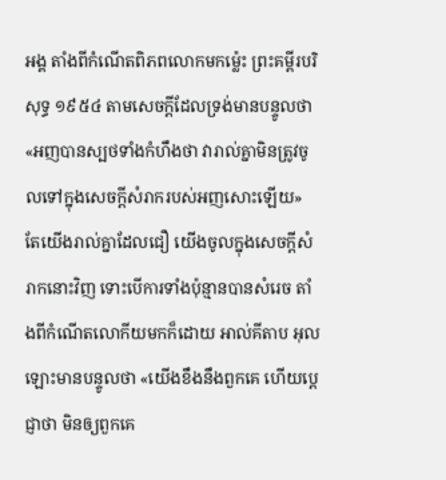អង្គ តាំងពីកំណើតពិភពលោកមកម៉្លេះ ព្រះគម្ពីរបរិសុទ្ធ ១៩៥៤ តាមសេចក្ដីដែលទ្រង់មានបន្ទូលថា «អញបានស្បថទាំងកំហឹងថា វារាល់គ្នាមិនត្រូវចូលទៅក្នុងសេចក្ដីសំរាករបស់អញសោះឡើយ» តែយើងរាល់គ្នាដែលជឿ យើងចូលក្នុងសេចក្ដីសំរាកនោះវិញ ទោះបើការទាំងប៉ុន្មានបានសំរេច តាំងពីកំណើតលោកីយមកក៏ដោយ អាល់គីតាប អុលឡោះមានបន្ទូលថា «យើងខឹងនឹងពួកគេ ហើយប្ដេជ្ញាថា មិនឲ្យពួកគេ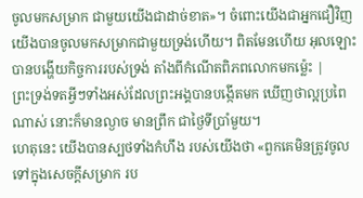ចូលមកសម្រាក ជាមួយយើងជាដាច់ខាត»។ ចំពោះយើងជាអ្នកជឿវិញ យើងបានចូលមកសម្រាកជាមួយទ្រង់ហើយ។ ពិតមែនហើយ អុលឡោះបានបង្ហើយកិច្ចការរបស់ទ្រង់ តាំងពីកំណើតពិភពលោកមកម៉្លេះ |
ព្រះទ្រង់ទតអ្វីៗទាំងអស់ដែលព្រះអង្គបានបង្កើតមក ឃើញថាល្អប្រពៃណាស់ នោះក៏មានល្ងាច មានព្រឹក ជាថ្ងៃទីប្រាំមួយ។
ហេតុនេះ យើងបានស្បថទាំងកំហឹង របស់យើងថា «ពួកគេមិនត្រូវចូលទៅក្នុងសេចក្ដីសម្រាក រប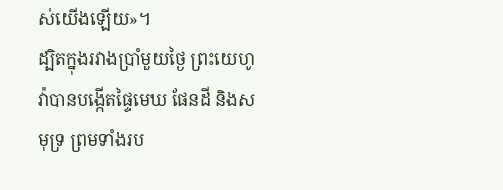ស់យើងឡើយ»។
ដ្បិតក្នុងរវាងប្រាំមួយថ្ងៃ ព្រះយេហូវ៉ាបានបង្កើតផ្ទៃមេឃ ផែនដី និងសមុទ្រ ព្រមទាំងរប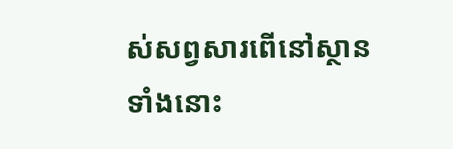ស់សព្វសារពើនៅស្ថានទាំងនោះ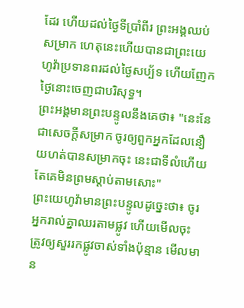ដែរ ហើយដល់ថ្ងៃទីប្រាំពីរ ព្រះអង្គឈប់សម្រាក ហេតុនេះហើយបានជាព្រះយេហូវ៉ាប្រទានពរដល់ថ្ងៃសប្ប័ទ ហើយញែកថ្ងៃនោះចេញជាបរិសុទ្ធ។
ព្រះអង្គមានព្រះបន្ទូលនឹងគេថា៖ "នេះនែជាសេចក្ដីសម្រាក ចូរឲ្យពួកអ្នកដែលនឿយហត់បានសម្រាកចុះ នេះជាទីលំហើយ តែគេមិនព្រមស្តាប់តាមសោះ"
ព្រះយេហូវ៉ាមានព្រះបន្ទូលដូច្នេះថា៖ ចូរអ្នករាល់គ្នាឈរតាមផ្លូវ ហើយមើលចុះ ត្រូវឲ្យសួររកផ្លូវចាស់ទាំងប៉ុន្មាន មើលមាន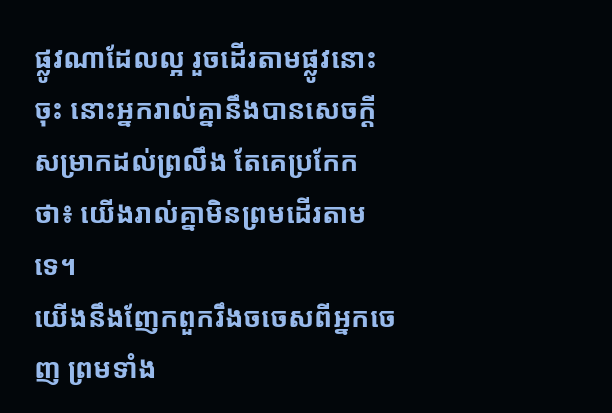ផ្លូវណាដែលល្អ រួចដើរតាមផ្លូវនោះចុះ នោះអ្នករាល់គ្នានឹងបានសេចក្ដីសម្រាកដល់ព្រលឹង តែគេប្រកែកថា៖ យើងរាល់គ្នាមិនព្រមដើរតាមទេ។
យើងនឹងញែកពួករឹងចចេសពីអ្នកចេញ ព្រមទាំង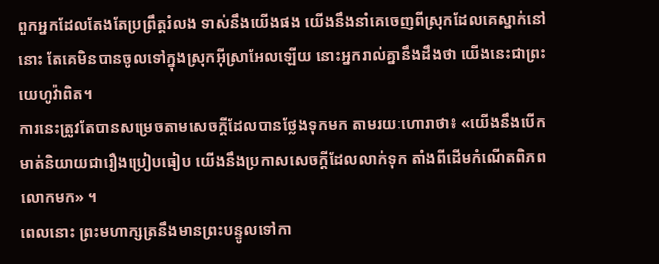ពួកអ្នកដែលតែងតែប្រព្រឹត្តរំលង ទាស់នឹងយើងផង យើងនឹងនាំគេចេញពីស្រុកដែលគេស្នាក់នៅនោះ តែគេមិនបានចូលទៅក្នុងស្រុកអ៊ីស្រាអែលឡើយ នោះអ្នករាល់គ្នានឹងដឹងថា យើងនេះជាព្រះយេហូវ៉ាពិត។
ការនេះត្រូវតែបានសម្រេចតាមសេចក្តីដែលបានថ្លែងទុកមក តាមរយៈហោរាថា៖ «យើងនឹងបើកមាត់និយាយជារឿងប្រៀបធៀប យើងនឹងប្រកាសសេចក្ដីដែលលាក់ទុក តាំងពីដើមកំណើតពិភពលោកមក» ។
ពេលនោះ ព្រះមហាក្សត្រនឹងមានព្រះបន្ទូលទៅកា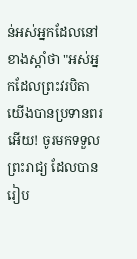ន់អស់អ្នកដែលនៅខាងស្តាំថា "អស់អ្នកដែលព្រះវរបិតាយើងបានប្រទានពរអើយ! ចូរមកទទួលព្រះរាជ្យ ដែលបានរៀប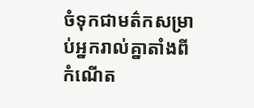ចំទុកជាមត៌កសម្រាប់អ្នករាល់គ្នាតាំងពីកំណើត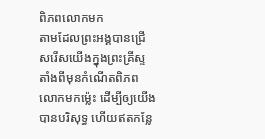ពិភពលោកមក
តាមដែលព្រះអង្គបានជ្រើសរើសយើងក្នុងព្រះគ្រីស្ទ តាំងពីមុនកំណើតពិភពលោកមកម៉្លេះ ដើម្បីឲ្យយើងបានបរិសុទ្ធ ហើយឥតកន្លែ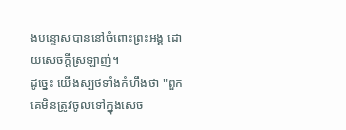ងបន្ទោសបាននៅចំពោះព្រះអង្គ ដោយសេចក្តីស្រឡាញ់។
ដូច្នេះ យើងស្បថទាំងកំហឹងថា "ពួកគេមិនត្រូវចូលទៅក្នុងសេច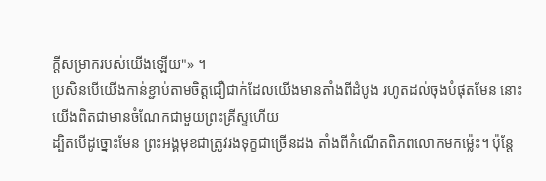ក្ដីសម្រាករបស់យើងឡើយ"» ។
ប្រសិនបើយើងកាន់ខ្ជាប់តាមចិត្តជឿជាក់ដែលយើងមានតាំងពីដំបូង រហូតដល់ចុងបំផុតមែន នោះយើងពិតជាមានចំណែកជាមួយព្រះគ្រីស្ទហើយ
ដ្បិតបើដូច្នោះមែន ព្រះអង្គមុខជាត្រូវរងទុក្ខជាច្រើនដង តាំងពីកំណើតពិភពលោកមកម្ល៉េះ។ ប៉ុន្ដែ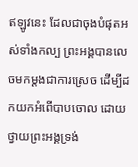ឥឡូវនេះ ដែលជាចុងបំផុតអស់ទាំងកល្ប ព្រះអង្គបានលេចមកម្ដងជាការស្រេច ដើម្បីដកយកអំពើបាបចោល ដោយថ្វាយព្រះអង្គទ្រង់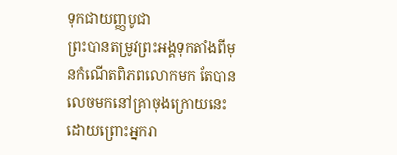ទុកជាយញ្ញបូជា
ព្រះបានតម្រូវព្រះអង្គទុកតាំងពីមុនកំណើតពិភពលោកមក តែបានលេចមកនៅគ្រាចុងក្រោយនេះ ដោយព្រោះអ្នករា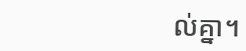ល់គ្នា។